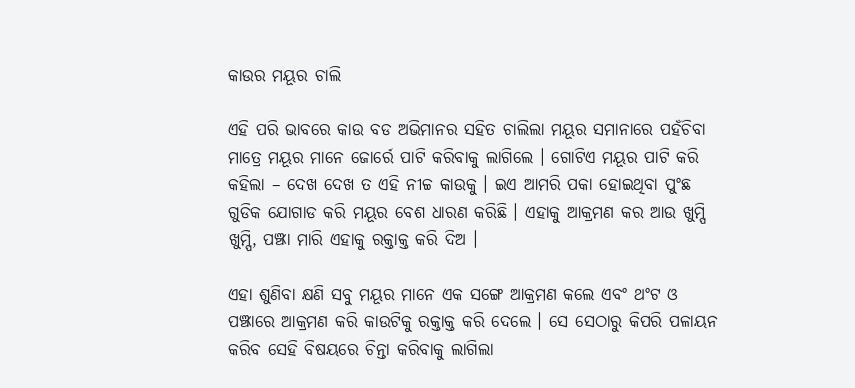କାଉର ମୟୂର ଚାଲି

ଏହି ପରି ଭାବରେ କାଉ ବଡ ଅଭିମାନର ସହିତ ଚାଲିଲା ମୟୂର ସମାନାରେ ପହଁଚିବା ମାତ୍ରେ ମୟୂର ମାନେ ଜୋର୍ରେ ପାଟି କରିବାକୁ ଲାଗିଲେ । ଗୋଟିଏ ମୟୂର ପାଟି କରି କହିଲା – ଦେଖ ଦେଖ ତ ଏହି ନୀଚ୍ଚ କାଉକୁ । ଇଏ ଆମରି ପକା ହୋଇଥିବା ପୁଂଛ ଗୁଡିକ ଯୋଗାଡ କରି ମୟୂର ବେଶ ଧାରଣ କରିଛି । ଏହାକୁ ଆକ୍ରମଣ କର ଆଉ ଖୁମ୍ପି ଖୁମ୍ପି, ପଞ୍ଝା ମାରି ଏହାକୁ ରକ୍ତାକ୍ତ କରି ଦିଅ ।

ଏହା ଶୁଣିବା କ୍ଷଣି ସବୁ ମୟୂର ମାନେ ଏକ ସଙ୍ଗେ ଆକ୍ରମଣ କଲେ ଏବଂ ଥଂଟ ଓ ପଞ୍ଝାରେ ଆକ୍ରମଣ କରି କାଉଟିକୁ ରକ୍ତାକ୍ତ କରି ଦେଲେ । ସେ ସେଠାରୁ କିପରି ପଳାୟନ କରିବ ସେହି ବିଷୟରେ ଚିନ୍ତା କରିବାକୁ ଲାଗିଲା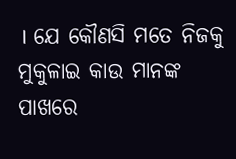। ଯେ କୌଣସି ମତେ ନିଜକୁ ମୁକୁଳାଇ କାଉ ମାନଙ୍କ ପାଖରେ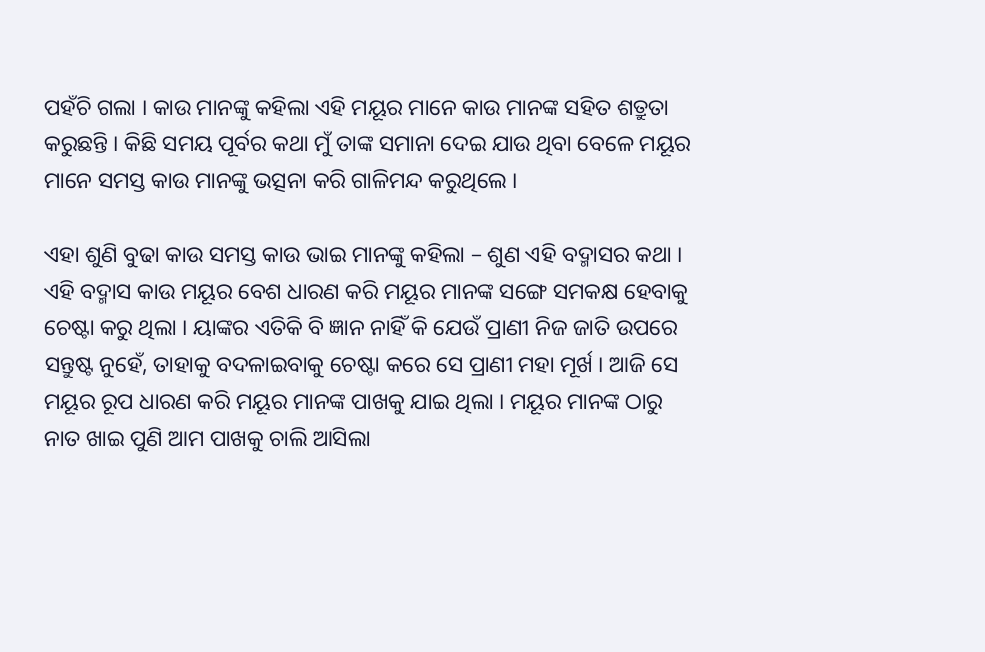ପହଁଚି ଗଲା । କାଉ ମାନଙ୍କୁ କହିଲା ଏହି ମୟୂର ମାନେ କାଉ ମାନଙ୍କ ସହିତ ଶତ୍ରୁତା କରୁଛନ୍ତି । କିଛି ସମୟ ପୂର୍ବର କଥା ମୁଁ ତାଙ୍କ ସମାନା ଦେଇ ଯାଉ ଥିବା ବେଳେ ମୟୂର ମାନେ ସମସ୍ତ କାଉ ମାନଙ୍କୁ ଭତ୍ସନା କରି ଗାଳିମନ୍ଦ କରୁଥିଲେ ।

ଏହା ଶୁଣି ବୁଢା କାଉ ସମସ୍ତ କାଉ ଭାଇ ମାନଙ୍କୁ କହିଲା – ଶୁଣ ଏହି ବଦ୍ମାସର କଥା । ଏହି ବଦ୍ମାସ କାଉ ମୟୂର ବେଶ ଧାରଣ କରି ମୟୂର ମାନଙ୍କ ସଙ୍ଗେ ସମକକ୍ଷ ହେବାକୁ ଚେଷ୍ଟା କରୁ ଥିଲା । ୟାଙ୍କର ଏତିକି ବି ଜ୍ଞାନ ନାହିଁ କି ଯେଉଁ ପ୍ରାଣୀ ନିଜ ଜାତି ଉପରେ ସନ୍ତୁଷ୍ଟ ନୁହେଁ, ତାହାକୁ ବଦଳାଇବାକୁ ଚେଷ୍ଟା କରେ ସେ ପ୍ରାଣୀ ମହା ମୂର୍ଖ । ଆଜି ସେ ମୟୂର ରୂପ ଧାରଣ କରି ମୟୂର ମାନଙ୍କ ପାଖକୁ ଯାଇ ଥିଲା । ମୟୂର ମାନଙ୍କ ଠାରୁ ନାତ ଖାଇ ପୁଣି ଆମ ପାଖକୁ ଚାଲି ଆସିଲା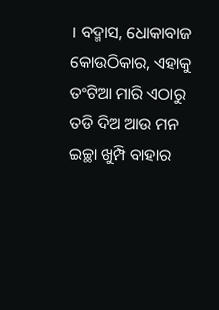। ବଦ୍ମାସ, ଧୋକାବାଜ କୋଉଠିକାର, ଏହାକୁ ତଂଟିଆ ମାରି ଏଠାରୁ ତଡି ଦିଅ ଆଉ ମନ ଇଚ୍ଛା ଖୁମ୍ପି ବାହାର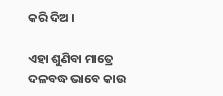କରି ଦିଅ ।

ଏହା ଶୁଣିବା ମାତ୍ରେ ଦଳବଦ୍ଧ ଭାବେ କାଉ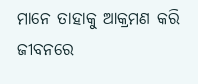ମାନେ ତାହାକୁ ଆକ୍ରମଣ କରି ଜୀବନରେ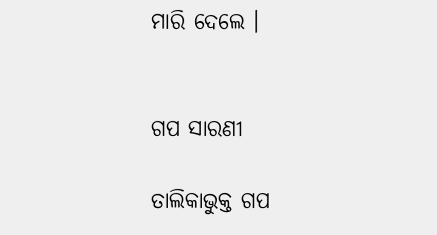ମାରି ଦେଲେ ।


ଗପ ସାରଣୀ

ତାଲିକାଭୁକ୍ତ ଗପ